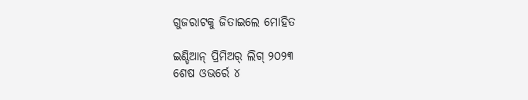ଗୁଜରାଟକୁ ଜିତାଇଲେ ମୋହିତ

ଇଣ୍ଡିଆନ୍ ପ୍ରିମିଅର୍ ଲିଗ୍ ୨୦୨୩
ଶେଷ ଓଭର୍ରେ ୪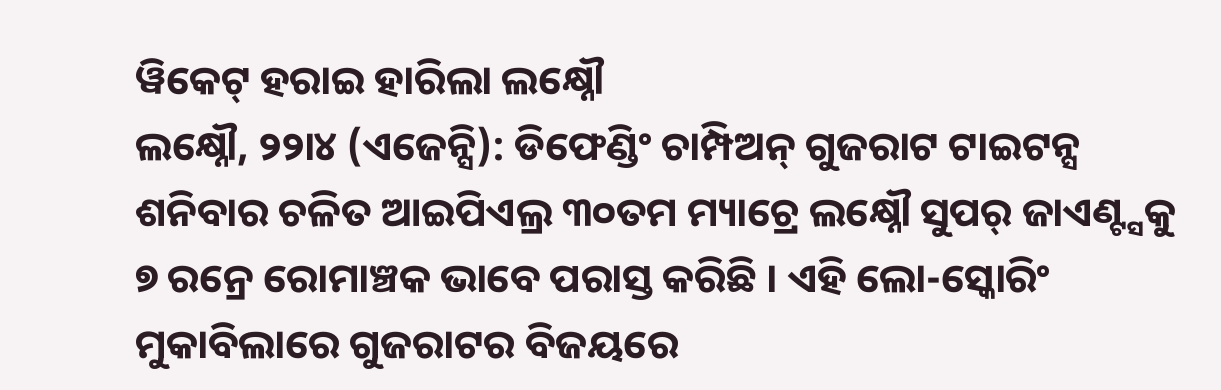ୱିକେଟ୍ ହରାଇ ହାରିଲା ଲକ୍ଷ୍ନୌ
ଲକ୍ଷ୍ନୌ, ୨୨ା୪ (ଏଜେନ୍ସି): ଡିଫେଣ୍ଡିଂ ଚାମ୍ପିଅନ୍ ଗୁଜରାଟ ଟାଇଟନ୍ସ ଶନିବାର ଚଳିତ ଆଇପିଏଲ୍ର ୩୦ତମ ମ୍ୟାଚ୍ରେ ଲକ୍ଷ୍ନୌ ସୁପର୍ ଜାଏଣ୍ଟ୍ସକୁ ୭ ରନ୍ରେ ରୋମାଞ୍ଚକ ଭାବେ ପରାସ୍ତ କରିଛି । ଏହି ଲୋ-ସ୍କୋରିଂ ମୁକାବିଲାରେ ଗୁଜରାଟର ବିଜୟରେ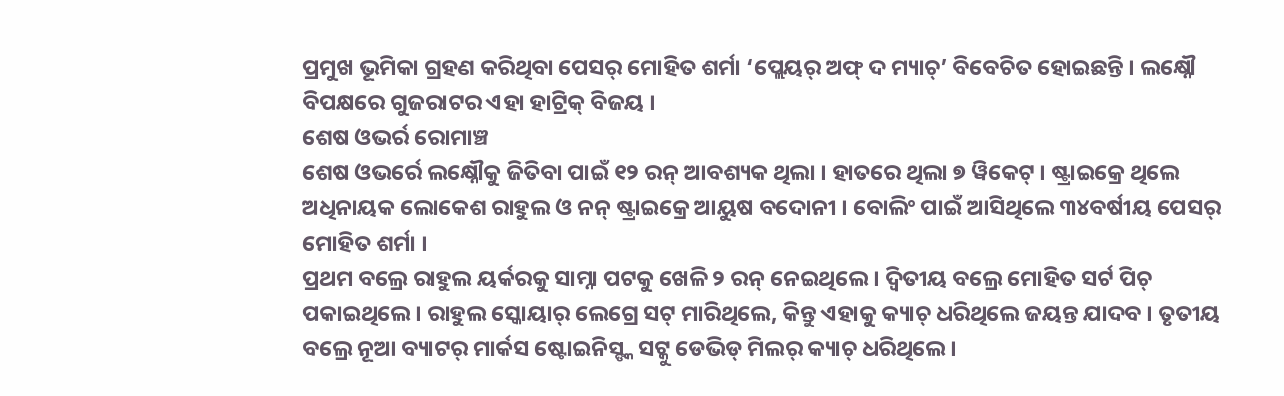ପ୍ରମୁଖ ଭୂମିକା ଗ୍ରହଣ କରିଥିବା ପେସର୍ ମୋହିତ ଶର୍ମା ‘ପ୍ଲେୟର୍ ଅଫ୍ ଦ ମ୍ୟାଚ୍’ ବିବେଚିତ ହୋଇଛନ୍ତି । ଲକ୍ଷ୍ନୌ ବିପକ୍ଷରେ ଗୁଜରାଟର ଏହା ହାଟ୍ରିକ୍ ବିଜୟ ।
ଶେଷ ଓଭର୍ର ରୋମାଞ୍ଚ
ଶେଷ ଓଭର୍ରେ ଲକ୍ଷ୍ନୌକୁ ଜିତିବା ପାଇଁ ୧୨ ରନ୍ ଆବଶ୍ୟକ ଥିଲା । ହାତରେ ଥିଲା ୭ ୱିକେଟ୍ । ଷ୍ଟ୍ରାଇକ୍ରେ ଥିଲେ ଅଧିନାୟକ ଲୋକେଶ ରାହୁଲ ଓ ନନ୍ ଷ୍ଟ୍ରାଇକ୍ରେ ଆୟୁଷ ବଦୋନୀ । ବୋଲିଂ ପାଇଁ ଆସିଥିଲେ ୩୪ବର୍ଷୀୟ ପେସର୍ ମୋହିତ ଶର୍ମା ।
ପ୍ରଥମ ବଲ୍ରେ ରାହୁଲ ୟର୍କରକୁ ସାମ୍ନା ପଟକୁ ଖେଳି ୨ ରନ୍ ନେଇଥିଲେ । ଦ୍ୱିତୀୟ ବଲ୍ରେ ମୋହିତ ସର୍ଟ ପିଚ୍ ପକାଇଥିଲେ । ରାହୁଲ ସ୍କୋୟାର୍ ଲେଗ୍ରେ ସଟ୍ ମାରିଥିଲେ, କିନ୍ତୁ ଏହାକୁ କ୍ୟାଚ୍ ଧରିଥିଲେ ଜୟନ୍ତ ଯାଦବ । ତୃତୀୟ ବଲ୍ରେ ନୂଆ ବ୍ୟାଟର୍ ମାର୍କସ ଷ୍ଟୋଇନିସ୍ଙ୍କ ସଟ୍କୁ ଡେଭିଡ୍ ମିଲର୍ କ୍ୟାଚ୍ ଧରିଥିଲେ ।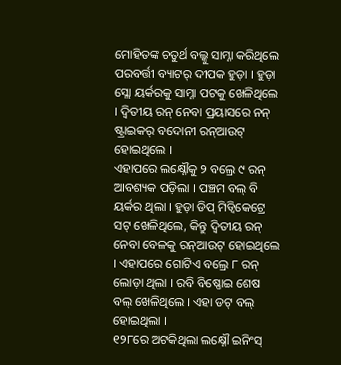ମୋହିତଙ୍କ ଚତୁର୍ଥ ବଲ୍କୁ ସାମ୍ନା କରିଥିଲେ ପରବର୍ତ୍ତୀ ବ୍ୟାଟର୍ ଦୀପକ ହୁଡ଼ା । ହୁଡ଼ା ସ୍ଲୋ ୟର୍କରକୁ ସାମ୍ନା ପଟକୁ ଖେଳିଥିଲେ । ଦ୍ୱିତୀୟ ରନ୍ ନେବା ପ୍ରୟାସରେ ନନ୍ ଷ୍ଟ୍ରାଇକର୍ ବଦୋନୀ ରନ୍ଆଉଟ୍ ହୋଇଥିଲେ ।
ଏହାପରେ ଲକ୍ଷ୍ନୌକୁ ୨ ବଲ୍ରେ ୯ ରନ୍ ଆବଶ୍ୟକ ପଡ଼ିଲା । ପଞ୍ଚମ ବଲ୍ ବି ୟର୍କର ଥିଲା । ହୁଡ଼ା ଡିପ୍ ମିଡ୍ୱିକେଟ୍ରେ ସଟ୍ ଖେଳିଥିଲେ, କିନ୍ତୁ ଦ୍ୱିତୀୟ ରନ୍ ନେବା ବେଳକୁ ରନ୍ଆଉଟ୍ ହୋଇଥିଲେ । ଏହାପରେ ଗୋଟିଏ ବଲ୍ରେ ୮ ରନ୍ ଲୋଡ଼ା ଥିଲା । ରବି ବିଷ୍ଣୋଇ ଶେଷ ବଲ୍ ଖେଳିଥିଲେ । ଏହା ଡଟ୍ ବଲ୍ ହୋଇଥିଲା ।
୧୨୮ରେ ଅଟକିଥିଲା ଲକ୍ଷ୍ନୌ ଇନିଂସ୍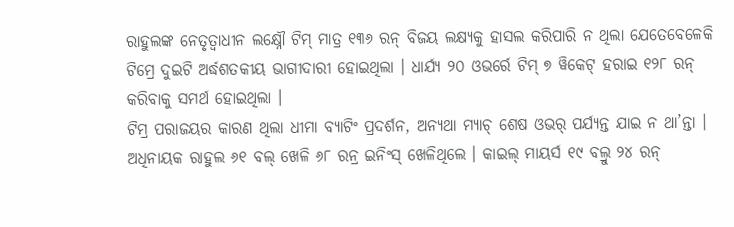ରାହୁଲଙ୍କ ନେତୃତ୍ୱାଧୀନ ଲକ୍ଷ୍ନୌ ଟିମ୍ ମାତ୍ର ୧୩୬ ରନ୍ ବିଜୟ ଲକ୍ଷ୍ୟକୁ ହାସଲ କରିପାରି ନ ଥିଲା ଯେତେବେଳେକି ଟିମ୍ରେ ଦୁଇଟି ଅର୍ଦ୍ଧଶତକୀୟ ଭାଗୀଦାରୀ ହୋଇଥିଲା । ଧାର୍ଯ୍ୟ ୨୦ ଓଭର୍ରେ ଟିମ୍ ୭ ୱିକେଟ୍ ହରାଇ ୧୨୮ ରନ୍ କରିବାକୁ ସମର୍ଥ ହୋଇଥିଲା ।
ଟିମ୍ର ପରାଜୟର କାରଣ ଥିଲା ଧୀମା ବ୍ୟାଟିଂ ପ୍ରଦର୍ଶନ, ଅନ୍ୟଥା ମ୍ୟାଚ୍ ଶେଷ ଓଭର୍ ପର୍ଯ୍ୟନ୍ତ ଯାଇ ନ ଥା’ନ୍ତା ।
ଅଧିନାୟକ ରାହୁଲ ୬୧ ବଲ୍ ଖେଳି ୬୮ ରନ୍ର ଇନିଂସ୍ ଖେଳିଥିଲେ । କାଇଲ୍ ମାୟର୍ସ ୧୯ ବଲ୍ରୁ ୨୪ ରନ୍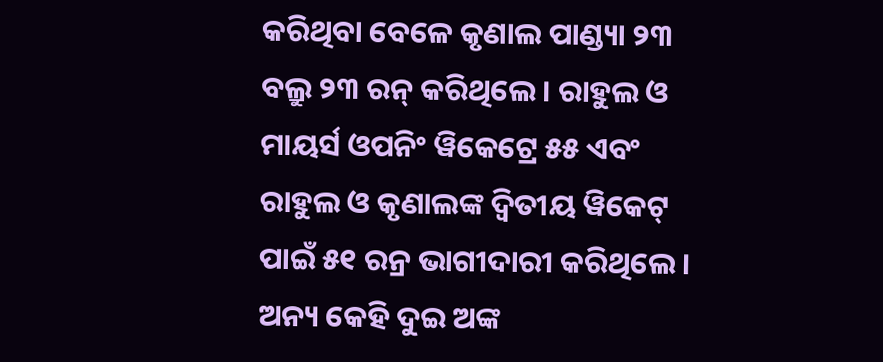କରିଥିବା ବେଳେ କୃଣାଲ ପାଣ୍ଡ୍ୟା ୨୩ ବଲ୍ରୁ ୨୩ ରନ୍ କରିଥିଲେ । ରାହୁଲ ଓ ମାୟର୍ସ ଓପନିଂ ୱିକେଟ୍ରେ ୫୫ ଏବଂ ରାହୁଲ ଓ କୃଣାଲଙ୍କ ଦ୍ୱିତୀୟ ୱିକେଟ୍ ପାଇଁ ୫୧ ରନ୍ର ଭାଗୀଦାରୀ କରିଥିଲେ ।
ଅନ୍ୟ କେହି ଦୁଇ ଅଙ୍କ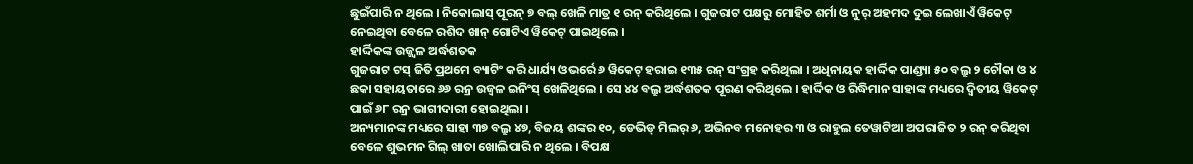ଛୁଇଁପାରି ନ ଥିଲେ । ନିକୋଲାସ୍ ପୂରନ୍ ୭ ବଲ୍ ଖେଳି ମାତ୍ର ୧ ରନ୍ କରିଥିଲେ । ଗୁଜରାଟ ପକ୍ଷରୁ ମୋହିତ ଶର୍ମା ଓ ନୁର୍ ଅହମଦ ଦୁଇ ଲେଖାଏଁ ୱିକେଟ୍ ନେଇଥିବା ବେଳେ ରଶିଦ ଖାନ୍ ଗୋଟିଏ ୱିକେଟ୍ ପାଇଥିଲେ ।
ହାର୍ଦ୍ଦିକଙ୍କ ଉଜ୍ଜ୍ୱଳ ଅର୍ଦ୍ଧଶତକ
ଗୁଜରାଟ ଟସ୍ ଜିତି ପ୍ରଥମେ ବ୍ୟାଟିଂ କରି ଧାର୍ଯ୍ୟ ଓଭର୍ରେ ୬ ୱିକେଟ୍ ହରାଇ ୧୩୫ ରନ୍ ସଂଗ୍ରହ କରିଥିଲା । ଅଧିନାୟକ ହାର୍ଦ୍ଦିକ ପାଣ୍ଡ୍ୟା ୫୦ ବଲ୍ରୁ ୨ ଚୌକା ଓ ୪ ଛକା ସହାୟତାରେ ୬୬ ରନ୍ର ଉଜ୍ୱଳ ଇନିଂସ୍ ଖେଳିଥିଲେ । ସେ ୪୪ ବଲ୍ରୁ ଅର୍ଦ୍ଧଶତକ ପୂରଣ କରିଥିଲେ । ହାର୍ଦ୍ଦିକ ଓ ରିଦ୍ଧିମାନ ସାହାଙ୍କ ମଧ୍ୟରେ ଦ୍ୱିତୀୟ ୱିକେଟ୍ ପାଇଁ ୬୮ ରନ୍ର ଭାଗୀଦାରୀ ହୋଇଥିଲା ।
ଅନ୍ୟମାନଙ୍କ ମଧ୍ୟରେ ସାହା ୩୭ ବଲ୍ରୁ ୪୭, ବିଜୟ ଶଙ୍କର ୧୦, ଡେଭିଡ୍ ମିଲର୍ ୬, ଅଭିନବ ମନୋହର ୩ ଓ ରାହୁଲ ତେୱାଟିଆ ଅପରାଜିତ ୨ ରନ୍ କରିଥିବା ବେଳେ ଶୁଭମନ ଗିଲ୍ ଖାତା ଖୋଲିପାରି ନ ଥିଲେ । ବିପକ୍ଷ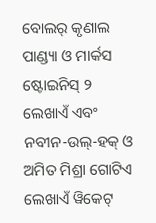ବୋଲର୍ କୃଣାଲ ପାଣ୍ଡ୍ୟା ଓ ମାର୍କସ ଷ୍ଟୋଇନିସ୍ ୨ ଲେଖାଏଁ ଏବଂ ନବୀନ-ଉଲ୍-ହକ୍ ଓ ଅମିତ ମିଶ୍ରା ଗୋଟିଏ ଲେଖାଏଁ ୱିକେଟ୍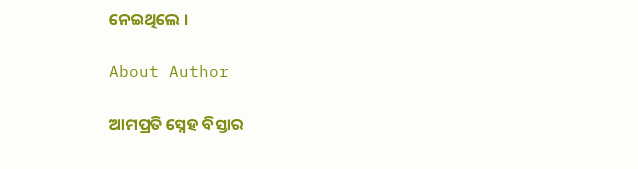ନେଇଥିଲେ ।

About Author

ଆମପ୍ରତି ସ୍ନେହ ବିସ୍ତାର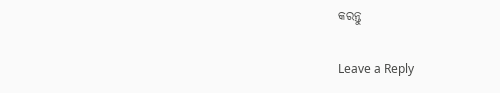କରନ୍ତୁ

Leave a Reply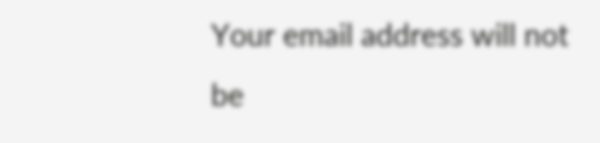Your email address will not be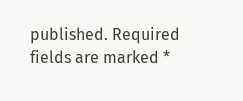published. Required fields are marked *